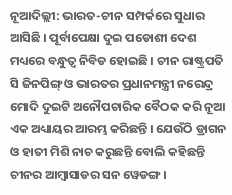ନୂଆଦିଲ୍ଲୀ: ଭାରତ-ଚୀନ ସମ୍ପର୍କରେ ସୁଧାର ଆସିଛି । ପୂର୍ବାପେକ୍ଷା ଦୁଇ ପଡୋଶୀ ଦେଶ ମଧ୍ୟରେ ବନ୍ଧୁତ୍ବ ନିବିଡ ହୋଇଛି । ଚୀନ ରାଷ୍ଟ୍ରପତି ସି ଜିନପିଙ୍ଗ୍ ଓ ଭାରତର ପ୍ରଧାନମନ୍ତ୍ରୀ ନରେନ୍ଦ୍ର ମୋଦି ଦୁଇଟି ଅନୌପଚାରିକ ବୈଠକ କରି ନୂଆ ଏକ ଅଧ୍ୟାୟର ଆରମ୍ଭ କରିଛନ୍ତି । ଯେଉଁଠି ଡ୍ରାଗନ ଓ ହାତୀ ମିଶି ନାଚ କରୁଛନ୍ତି ବୋଲି କହିଛନ୍ତି ଚୀନର ଆମ୍ବାସାଡର ସନ ୱେଡଙ୍ଗ ।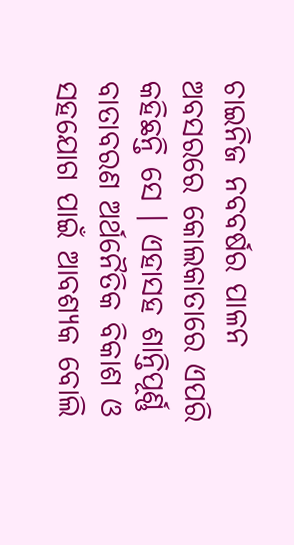ଚାଇନିଜ ନବବର୍ଷର ପାଳନ ଅବସରରେ କୋଲକାତାରେ ଏପରି କହିଛନ୍ତି ସେ । ଏହାସହ ଶାନ୍ତିପୂର୍ଣ୍ଣ ବାତାବରଣ ଅର୍ଥନୈତିକ ବିକାଶ ଓ ସହଯୋଗ ପାଇଁ ଆବଶ୍ୟକ ବୋଲି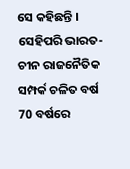ସେ କହିଛନ୍ତି ।
ସେହିପରି ଭାରତ-ଚୀନ ରାଜନୈତିକ ସମ୍ପର୍କ ଚଳିତ ବର୍ଷ 70 ବର୍ଷରେ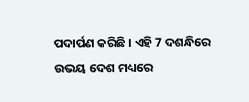ପଦାର୍ପଣ କରିଛି । ଏହି 7 ଦଶନ୍ଧିରେ ଉଭୟ ଦେଶ ମଧ୍ୟରେ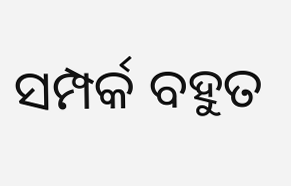ସମ୍ପର୍କ ବହୁତ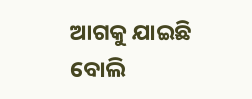ଆଗକୁ ଯାଇଛି ବୋଲି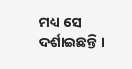ମଧ୍ୟ ସେ ଦର୍ଶାଇଛନ୍ତି ।